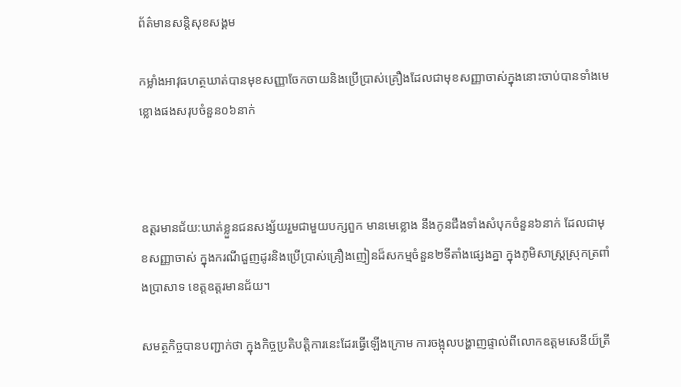ព័ត៌មានសន្តិសុខសង្គម

កម្លាំងអាវុធហត្ថឃាត់បានមុខសញ្ញាចែកចាយនិងប្រើប្រាស់គ្រឿងដែលជាមុខសញ្ញាចាស់ក្នុងនោះចាប់បានទាំងមេខ្លោងផងសរុបចំនួន០៦នាក់



ឧត្តរមានជ័យ:ឃាត់ខ្លួនជនសង្ស័យរួមជាមួយបក្សពួក មានមេខ្លោង នឹងកូនជឹងទាំងសំបុកចំនួន៦នាក់ ដែលជាមុខសញ្ញាចាស់ ក្នុងករណីជួញដូរនិងប្រើប្រាស់គ្រឿងញៀនដ៏សកម្មចំនួន២ទីតាំងផ្សេងគ្នា ក្នុងភូមិសាស្ត្រស្រុកត្រពាំងប្រាសាទ ខេត្តឧត្តរមានជ័យ។

សមត្ថកិច្ចបានបញ្ជាក់ថា ក្នុងកិច្ចប្រតិបត្តិការនេះដែរធ្វើឡើងក្រោម ការចង្អុលបង្ហាញផ្ទាល់ពីលោកឧត្តមសេនីយ៏ត្រី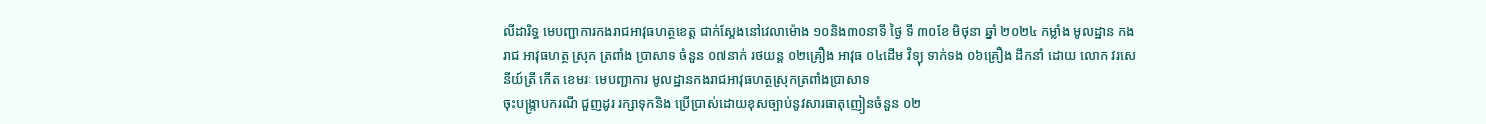លីដារិទ្ធ មេបញ្ជាការកងរាជអាវុធហត្ថខេត្ត ជាក់ស្តែងនៅវេលាម៉ោង ១០និង៣០នាទី ថ្ងៃ ទី ៣០ខែ មិថុនា ឆ្នាំ ២០២៤ កម្លាំង មូលដ្ឋាន កង រាជ អាវុធហត្ថ ស្រុក ត្រពាំង ប្រាសាទ ចំនួន ០៧នាក់ រថយន្ត ០២គ្រឿង អាវុធ ០៤ដើម វិទ្យុ ទាក់ទង ០៦គ្រឿង ដឹកនាំ ដោយ លោក វរសេនីយ៍ត្រី កេីត ខេមរៈ មេបញ្ជាការ មូលដ្ឋានកងរាជអាវុធហត្ថស្រុកត្រពាំងប្រាសាទ
ចុះបង្រ្កាបករណី ជួញដូរ រក្សាទុកនិង ប្រើប្រាស់ដោយខុសច្បាប់នូវសារធាតុញៀនចំនួន ០២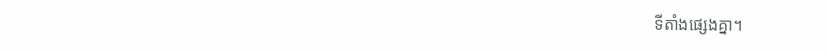ទីតាំងផ្សេងគ្នា។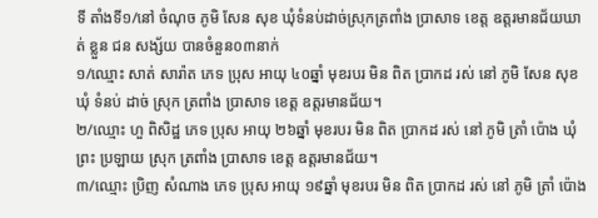ទី តាំងទី១/នៅ ចំណុច ភូមិ សែន សុខ ឃុំទំនប់ដាច់ស្រុកត្រពាំង ប្រាសាទ ខេត្ត ឧត្តរមានជ័យឃាត់ ខ្លួន ជន សង្ស័យ បានចំនួន០៣នាក់
១/ឈ្មោះ សាត់ សារ៉ាត ភេទ ប្រុស អាយុ ៤០ឆ្នាំ មុខរបរ មិន ពិត ប្រាកដ រស់ នៅ ភូមិ សែន សុខ ឃុំ ទំនប់ ដាច់ ស្រុក ត្រពាំង ប្រាសាទ ខេត្ត ឧត្តរមានជ័យ។
២/ឈ្មោះ ហួ ពិសិដ្ឋ ភេទ ប្រុស អាយុ ២៦ឆ្នាំ មុខរបរ មិន ពិត ប្រាកដ រស់ នៅ ភូមិ ត្រាំ ប៉ោង ឃុំ ព្រះ ប្រឡាយ ស្រុក ត្រពាំង ប្រាសាទ ខេត្ត ឧត្តរមានជ័យ។
៣/ឈ្មោះ ប្រិញ សំណាង ភេទ ប្រុស អាយុ ១៩ឆ្នាំ មុខរបរ មិន ពិត ប្រាកដ រស់ នៅ ភូមិ ត្រាំ ប៉ោង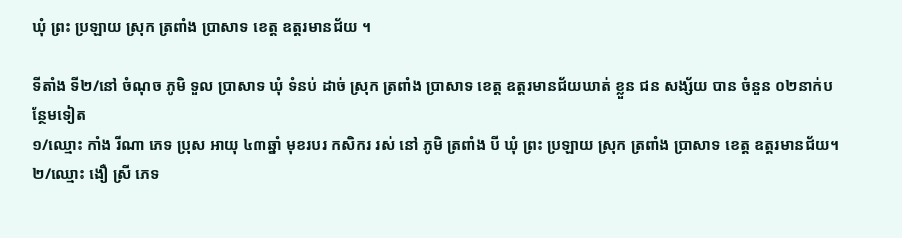ឃុំ ព្រះ ប្រឡាយ ស្រុក ត្រពាំង ប្រាសាទ ខេត្ត ឧត្តរមានជ័យ ។

ទីតាំង ទី២/នៅ ចំណុច ភូមិ ទួល ប្រាសាទ ឃុំ ទំនប់ ដាច់ ស្រុក ត្រពាំង ប្រាសាទ ខេត្ត ឧត្តរមានជ័យឃាត់ ខ្លួន ជន សង្ស័យ បាន ចំនួន ០២នាក់បន្ថែមទៀត
១/ឈ្មោះ កាំង រីណា ភេទ ប្រុស អាយុ ៤៣ឆ្នាំ មុខរបរ កសិករ រស់ នៅ ភូមិ ត្រពាំង បី ឃុំ ព្រះ ប្រឡាយ ស្រុក ត្រពាំង ប្រាសាទ ខេត្ត ឧត្តរមានជ័យ។
២/ឈ្មោះ ងឿ ស្រី ភេទ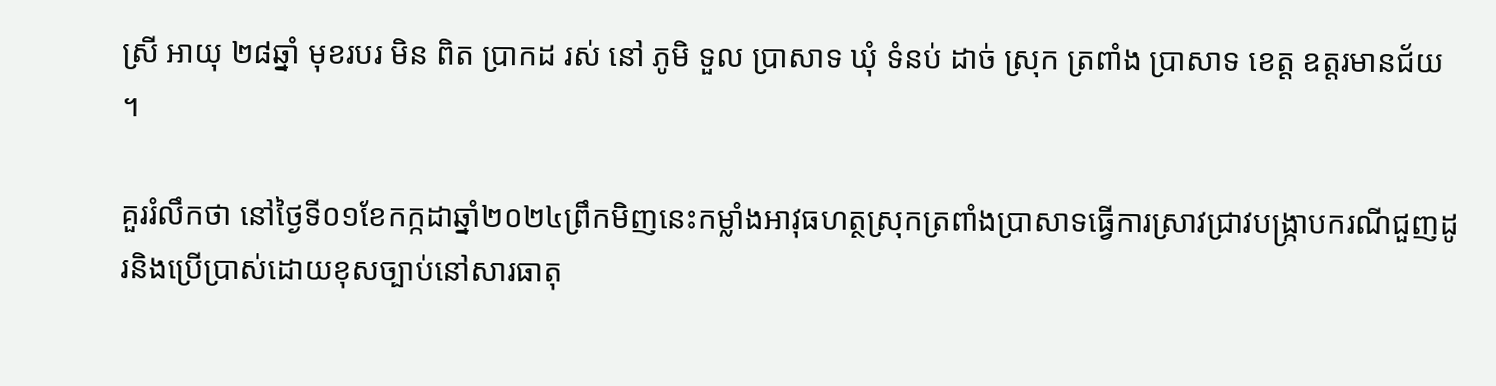ស្រី អាយុ ២៨ឆ្នាំ មុខរបរ មិន ពិត ប្រាកដ រស់ នៅ ភូមិ ទួល ប្រាសាទ ឃុំ ទំនប់ ដាច់ ស្រុក ត្រពាំង ប្រាសាទ ខេត្ត ឧត្តរមានជ័យ ។

គួររំលឹកថា នៅថ្ងៃទី០១ខែកក្កដាឆ្នាំ២០២៤ព្រឹកមិញនេះកម្លាំងអាវុធហត្ថស្រុកត្រពាំងប្រាសាទធ្វើការស្រាវជ្រាវបង្ក្រាបករណីជួញដូរនិងប្រើប្រាស់ដោយខុសច្បាប់នៅសារធាតុ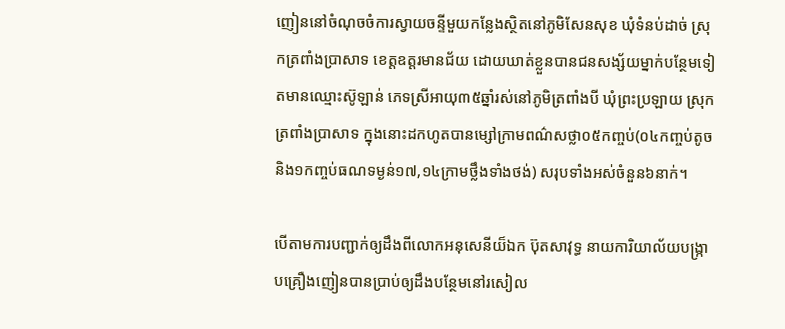ញៀននៅចំណុចចំការស្វាយចន្ទីមួយកន្លែងស្ថិតនៅភូមិសែនសុខ ឃុំទំនប់ដាច់ ស្រុកត្រពាំងប្រាសាទ ខេត្តឧត្តរមានជ័យ ដោយឃាត់ខ្លួនបានជនសង្ស័យម្នាក់បន្ថែមទៀតមានឈ្មោះស៊ូឡាន់ ភេទស្រីអាយុ៣៥ឆ្នាំរស់នៅភូមិត្រពាំងបី ឃុំព្រះប្រឡាយ ស្រុកត្រពាំងប្រាសាទ ក្នុងនោះដកហូតបានម្សៅក្រាមពណ៌សថ្លា០៥កញ្ចប់(០៤កញ្ចប់តូចនិង១កញ្ចប់ធណទម្ងន់១៧,១៤ក្រាមថ្លឹងទាំងថង់) សរុបទាំងអស់ចំនួន៦នាក់។

បើតាមការបញ្ជាក់ឲ្យដឹងពីលោកអនុសេនីយ៏ឯក ប៊ុតសាវុទ្ធ នាយការិយាល័យបង្ក្រាបគ្រឿងញៀនបានប្រាប់ឲ្យដឹងបន្ថែមនៅរសៀល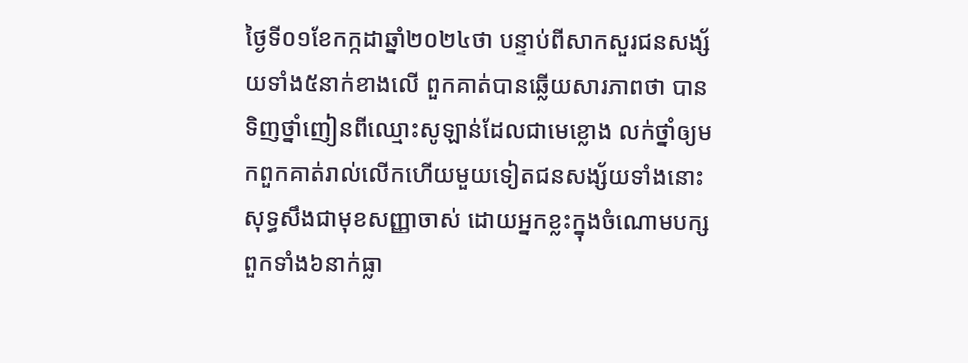ថ្ងៃទី០១ខែកក្កដាឆ្នាំ២០២៤ថា បន្ទាប់ពីសាកសួរជនសង្ស័យទាំង៥នាក់ខាងលើ ពួកគាត់បានឆ្លើយសារភាពថា បានទិញថ្នាំញៀនពីឈ្មោះសូឡាន់ដែលជាមេខ្លោង លក់ថ្នាំឲ្យមកពួកគាត់រាល់លើកហើយមួយទៀតជនសង្ស័យទាំងនោះសុទ្ធសឹងជាមុខសញ្ញាចាស់ ដោយអ្នកខ្លះក្នុងចំណោមបក្សពួកទាំង៦នាក់ធ្លា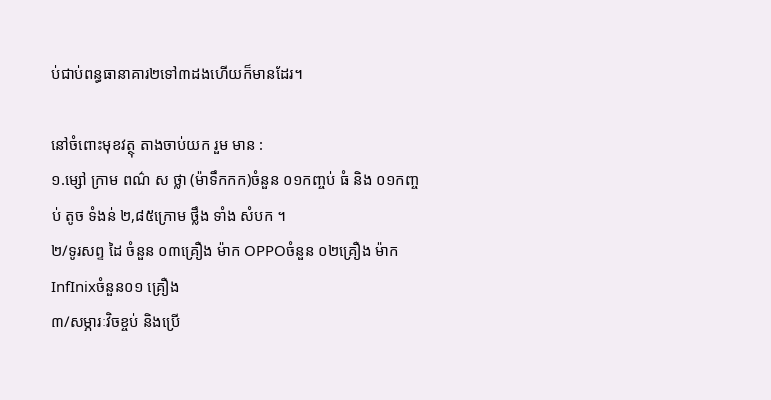ប់ជាប់ពន្ធធានាគារ២ទៅ៣ដងហើយក៏មានដែរ។

នៅចំពោះមុខវត្ថុ តាងចាប់យក រួម មាន :
១.ម្សៅ ក្រាម ពណ៌ ស ថ្លា (ម៉ាទឹកកក)ចំនួន ០១កញ្ចប់ ធំ និង ០១កញ្ចប់ តូច ទំងន់ ២,៨៥ក្រោម ថ្លឹង ទាំង សំបក ។
២/ទូរសព្ទ ដៃ ចំនួន ០៣គ្រឿង ម៉ាក OPPOចំនួន ០២គ្រឿង ម៉ាក InfInixចំនួន០១ គ្រឿង
៣/សម្ភារៈវិចខ្ចប់ និងប្រើ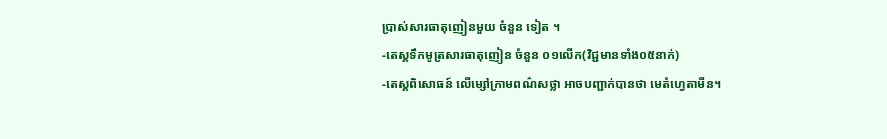ប្រាស់សារធាតុញៀនមួយ ចំនួន ទៀត ។
-តេស្តទឹកមូត្រសារធាតុញៀន ចំនួន ០១លើក(វិជ្ជមានទាំង០៥នាក់)
-តេស្តពិសោធន៍ លើម្សៅក្រាមពណ៌សថ្លា អាចបញ្ជាក់បានថា មេតំហ្វេតាមីន។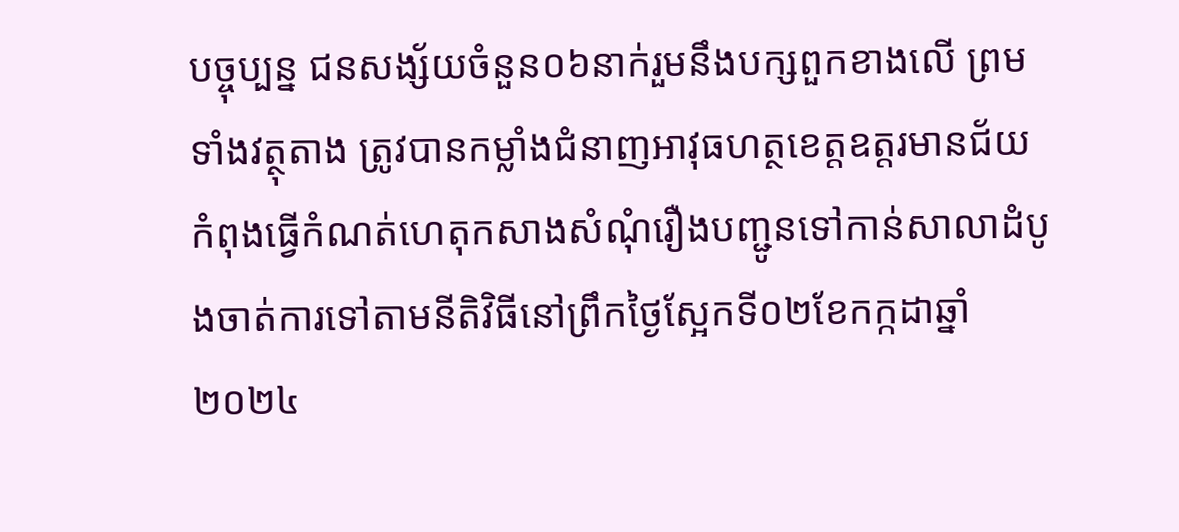បច្ចុប្បន្ន ជនសង្ស័យចំនួន០៦នាក់រួមនឹងបក្សពួកខាងលើ ព្រមទាំងវត្ថុតាង ត្រូវបានកម្លាំងជំនាញអាវុធហត្ថខេត្តឧត្តរមានជ័យកំពុងធ្វើកំណត់ហេតុកសាងសំណុំរឿងបញ្ជូនទៅកាន់សាលាដំបូងចាត់ការទៅតាមនីតិវិធីនៅព្រឹកថ្ងៃស្អែកទី០២ខែកក្កដាឆ្នាំ២០២៤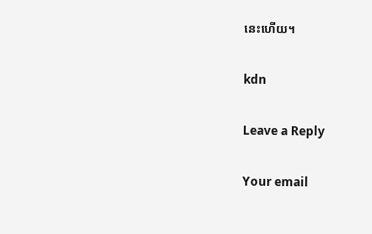នេះហើយ។

kdn

Leave a Reply

Your email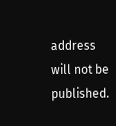address will not be published.